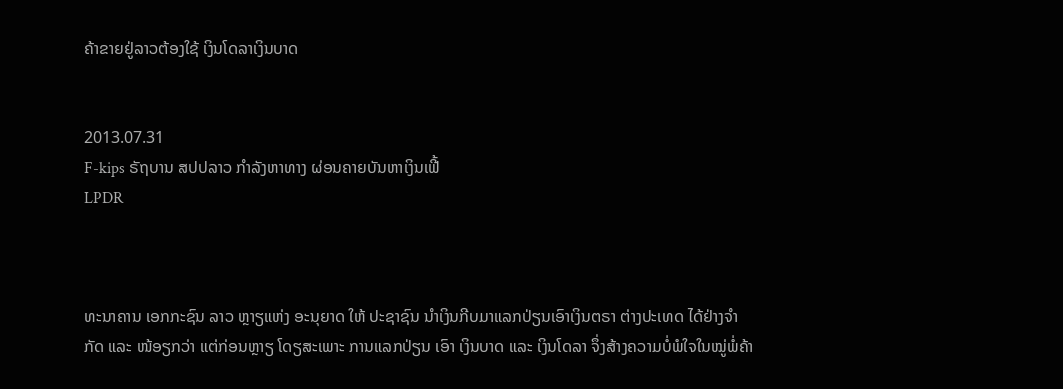ຄ້າຂາຍຢູ່ລາວຕ້ອງໃຊ້ ເງິນໂດລາເງິນບາດ


2013.07.31
F-kips ຣັຖບານ ສປປລາວ ກໍາລັງຫາທາງ ຜ່ອນຄາຍບັນຫາເງິນເຟີ້
LPDR



ທະນາຄານ ເອກກະຊົນ ລາວ ຫຼາຽແຫ່ງ ອະນຸຍາດ ໃຫ້ ປະຊາຊົນ ນຳເງິນກີບມາແລກປ່ຽນເອົາເງິນຕຣາ ຕ່າງປະເທດ ໄດ້ຢ່າງຈຳກັດ ແລະ ໜ້ອຽກວ່າ ແຕ່ກ່ອນຫຼາຽ ໂດຽສະເພາະ ການແລກປ່ຽນ ເອົາ ເງິນບາດ ແລະ ເງິນໂດລາ ຈຶ່ງສ້າງຄວາມບໍ່ພໍໃຈໃນໝູ່ພໍ່ຄ້າ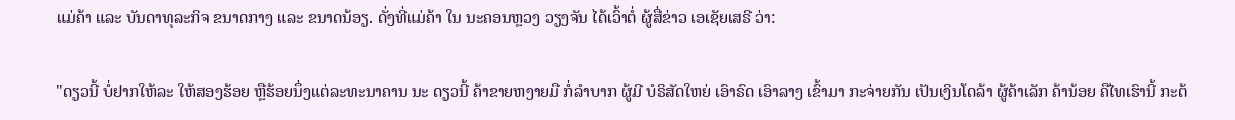ແມ່ຄ້າ ແລະ ບັນດາທຸລະກິຈ ຂນາດກາງ ແລະ ຂນາດນ້ອຽ. ດັ່ງທີ່ແມ່ຄ້າ ໃນ ນະຄອນຫຼວງ ວຽງຈັນ ໄດ້ເວົ້າຕໍ່ ຜູ້ສື່ຂ່າວ ເອເຊັຍເສຣີ ວ່າ:

"ດຽວນີ້ ບໍ່ຢາກໃຫ້ລະ ໃຫ້ສອງຮ້ອຍ ຫຼືຮ້ອຍນຶ່ງແຕ່ລະທະນາຄານ ນະ ດຽວນີ້ ຄ້າຂາຍຫງາຍມື ກໍ່ລໍາບາກ ຜູ້ມີ ບໍຣິສັດໃຫຍ່ ເອົາຣົດ ເອົາລາງ ເຂົ້າມາ ກະຈ່າຍກັນ ເປັນເງິນໂດລ້າ ຜູ້ຄ້າເລັກ ຄ້ານ້ອຍ ຄືໄທເຮົານີ້ ກະຕ້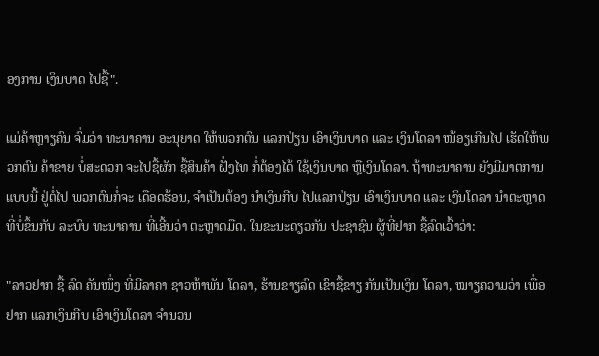ອງການ ເງິນບາດ ໄປຊື້".

ແມ່ຄ້າຫຼາຽຄົນ ຈົ່ມວ່າ ທະນາຄານ ອະນຸຍາດ ໃຫ້ພວກຕົນ ແລກປ່ຽນ ເອົາເງິນບາດ ແລະ ເງິນໂດລາ ໜ້ອຽເກີນໄປ ເຮັດໃຫ້ພວກຕົນ ຄ້າຂາຍ ບໍ່ສະດວກ ຈະໄປຊື້ຜັກ ຊື້ສິນຄ້າ ຝັ່ງໄທ ກໍ່ຕ້ອງໄດ້ ໃຊ້ເງິນບາດ ຫຼືເງິນໂດລາ. ຖ້າທະນາຄານ ຍັງມີມາຕການ ແບບນີ້ ຢູ່ຕໍ່ໄປ ພວກຕົນກໍ່ຈະ ເດືອດຮ້ອນ, ຈໍາເປັນຕ້ອງ ນໍາເງິນກີບ ໄປແລກປ່ຽນ ເອົາເງິນບາດ ແລະ ເງິນໂດລາ ນໍາຕະຫຼາດ ທີ່ບໍ່ຂຶ້ນກັບ ລະບົບ ທະນາຄານ ທີ່ເອີ້ນວ່າ ຕະຫຼາດມືດ. ໃນຂະນະດຽວກັນ ປະຊາຊົນ ຜູ້ທີ່ຢາກ ຊື້ລົດເວົ້າວ່າ:

"ລາວຢາກ ຊື້ ລົດ ຄັນໜຶ່ງ ທີ່ມີລາຄາ ຊາວຫ້າພັນ ໂດລາ, ຮ້ານຂາຽລົດ ເຂົາຊື້ຂາຽ ກັນເປັນເງິນ ໂດລາ, ໝາຽຄວາມວ່າ ເພື່ອຢາກ ແລກເງິນກີບ ເອົາເງິນໂດລາ ຈຳນວນ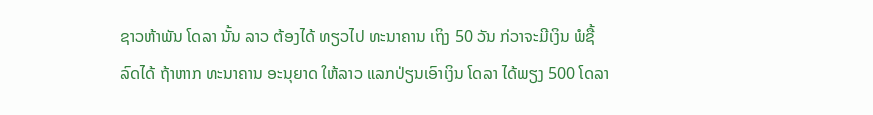ຊາວຫ້າພັນ ໂດລາ ນັ້ນ ລາວ ຕ້ອງໄດ້ ທຽວໄປ ທະນາຄານ ເຖິງ 50 ວັນ ກ່ວາຈະມີເງິນ ພໍຊື້ລົດໄດ້ ຖ້າຫາກ ທະນາຄານ ອະນຸຍາດ ໃຫ້ລາວ ແລກປ່ຽນເອົາເງິນ ໂດລາ ໄດ້ພຽງ 500 ໂດລາ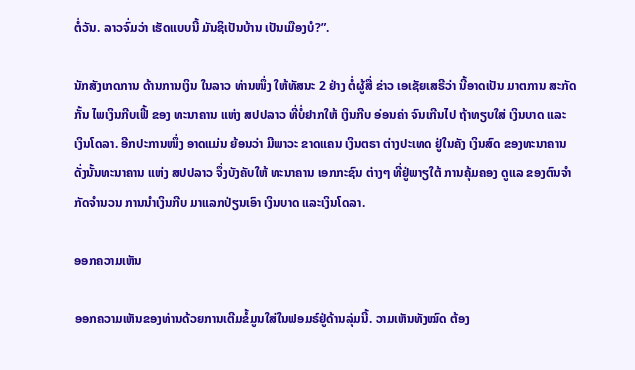ຕໍ່ວັນ. ລາວຈົ່ມວ່າ ເຮັດແບບນີ້ ມັນຊິເປັນບ້ານ ເປັນເມືອງບໍ?”.

ນັກສັງເກດການ ດ້ານການເງິນ ໃນລາວ ທ່ານໜຶ່ງ ໃຫ້ທັສນະ 2 ຢ່າງ ຕໍ່ຜູ້ສື່ ຂ່າວ ເອເຊັຍເສຣີວ່າ ນີ້ອາດເປັນ ມາຕການ ສະກັດກັ້ນ ໄພເງິນກີບເຟີ້ ຂອງ ທະນາຄານ ແຫ່ງ ສປປລາວ ທີ່ບໍ່ຢາກໃຫ້ ເງິນກີບ ອ່ອນຄ່າ ຈົນເກີນໄປ ຖ້າທຽບໃສ່ ເງິນບາດ ແລະ ເງິນໂດລາ. ອີກປະການໜຶ່ງ ອາດແມ່ນ ຍ້ອນວ່າ ມີພາວະ ຂາດແຄນ ເງິນຕຣາ ຕ່າງປະເທດ ຢູ່ໃນຄັງ ເງິນສົດ ຂອງທະນາຄານ ດັ່ງນັ້ນທະນາຄານ ແຫ່ງ ສປປລາວ ຈຶ່ງບັງຄັບໃຫ້ ທະນາຄານ ເອກກະຊົນ ຕ່າງໆ ທີ່ຢູ່ພາຽໃຕ້ ການຄຸ້ມຄອງ ດູແລ ຂອງຕົນຈຳກັດຈຳນວນ ການນຳເງິນກີບ ມາແລກປ່ຽນເອົາ ເງິນບາດ ແລະເງິນໂດລາ.

ອອກຄວາມເຫັນ

ອອກຄວາມເຫັນຂອງທ່ານດ້ວຍການເຕີມຂໍ້ມູນໃສ່ໃນຟອມຣ໌ຢູ່ດ້ານລຸ່ມນີ້. ວາມເຫັນທັງໝົດ ຕ້ອງ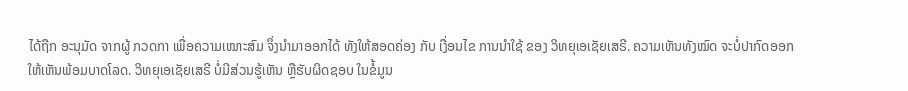ໄດ້ຖືກ ອະນຸມັດ ຈາກຜູ້ ກວດກາ ເພື່ອຄວາມເໝາະສົມ ຈຶ່ງນໍາມາອອກໄດ້ ທັງໃຫ້ສອດຄ່ອງ ກັບ ເງື່ອນໄຂ ການນຳໃຊ້ ຂອງ ວິທຍຸເອເຊັຍເສຣີ. ຄວາມເຫັນທັງໝົດ ຈະບໍ່ປາກົດອອກ ໃຫ້ເຫັນພ້ອມບາດໂລດ. ວິທຍຸເອເຊັຍເສຣີ ບໍ່ມີສ່ວນຮູ້ເຫັນ ຫຼືຮັບຜິດຊອບ ໃນຂໍ້ມູນ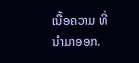ເນື້ອຄວາມ ທີ່ນໍາມາອອກ.